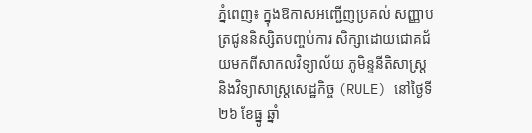ភ្នំពេញ៖ ក្នុងឱកាសអញ្ជើញប្រគល់ សញ្ញាបត្រជូននិស្សិតបញ្ចប់ការ សិក្សាដោយជោគជ័យមកពីសាកលវិទ្យាល័យ ភូមិន្ទនីតិសាស្រ្ត និងវិទ្យាសាស្រ្តសេដ្ឋកិច្ច (RULE) នៅថ្ងៃទី២៦ ខែធ្នូ ឆ្នាំ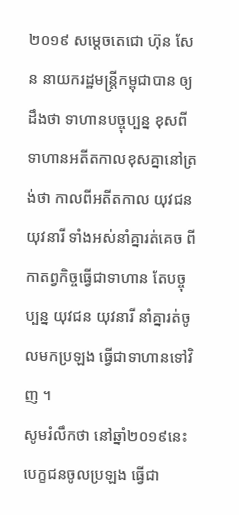២០១៩ សម្ដេចតេជោ ហ៊ុន សែន នាយករដ្ឋមន្រ្តីកម្ពុជាបាន ឲ្យដឹងថា ទាហានបច្ចុប្បន្ន ខុសពីទាហានអតីតកាលខុសគ្នានៅត្រង់ថា កាលពីអតីតកាល យុវជន យុវនារី ទាំងអស់នាំគ្នារត់គេច ពីកាតព្វកិច្ចធ្វើជាទាហាន តែបច្ចុប្បន្ន យុវជន យុវនារី នាំគ្នារត់ចូលមកប្រឡង ធ្វើជាទាហានទៅវិញ ។
សូមរំលឹកថា នៅឆ្នាំ២០១៩នេះ បេក្ខជនចូលប្រឡង ធ្វើជា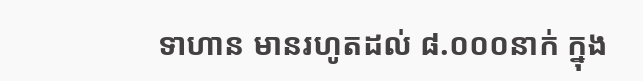ទាហាន មានរហូតដល់ ៨.០០០នាក់ ក្នុង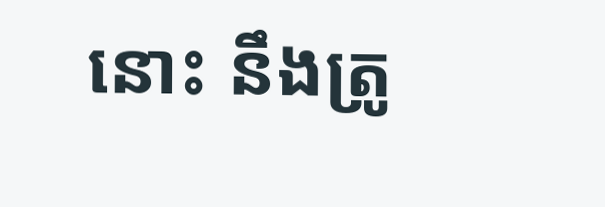នោះ នឹងត្រូ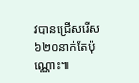វបានជ្រើសរើស ៦២០នាក់តែប៉ុណ្ណោះ៕